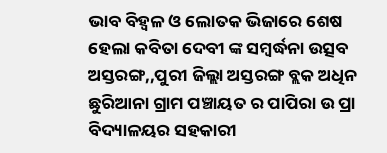ଭାବ ବିହ୍ୱଳ ଓ ଲୋତକ ଭିଜାରେ ଶେଷ ହେଲା କବିତା ଦେବୀ ଙ୍କ ସମ୍ବର୍ଦ୍ଧନା ଉତ୍ସବ
ଅସ୍ତରଙ୍ଗ,,ପୁରୀ ଜିଲ୍ଲା ଅସ୍ତରଙ୍ଗ ବ୍ଲକ ଅଧିନ ଛୁରିଆନା ଗ୍ରାମ ପଞ୍ଚାୟତ ର ପାପିରା ଉ ପ୍ରା ବିଦ୍ୟାଳୟର ସହକାରୀ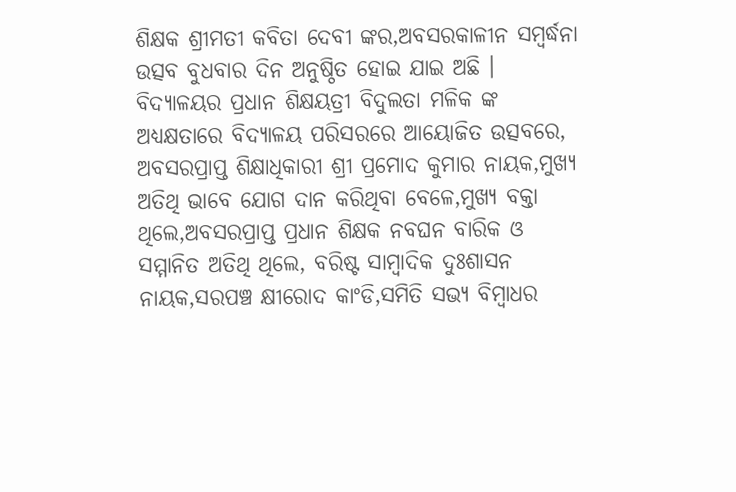ଶିକ୍ଷକ ଶ୍ରୀମତୀ କବିତା ଦେବୀ ଙ୍କର,ଅବସରକାଳୀନ ସମ୍ବର୍ଦ୍ଧନା ଉତ୍ସବ ବୁଧବାର ଦିନ ଅନୁଷ୍ଠିତ ହୋଇ ଯାଇ ଅଛି । ବିଦ୍ୟାଳୟର ପ୍ରଧାନ ଶିକ୍ଷୟତ୍ରୀ ବିଦୁଲତା ମଳିକ ଙ୍କ ଅଧ୍ୟକ୍ଷତାରେ ବିଦ୍ୟାଳୟ ପରିସରରେ ଆୟୋଜିତ ଉତ୍ସବରେ, ଅବସରପ୍ରାପ୍ତ ଶିକ୍ଷାଧିକାରୀ ଶ୍ରୀ ପ୍ରମୋଦ କୁମାର ନାୟକ,ମୁଖ୍ୟ ଅତିଥି ଭାବେ ଯୋଗ ଦାନ କରିଥିବା ବେଳେ,ମୁଖ୍ୟ ବକ୍ତା ଥିଲେ,ଅବସରପ୍ରାପ୍ତ ପ୍ରଧାନ ଶିକ୍ଷକ ନବଘନ ବାରିକ ଓ ସମ୍ମାନିତ ଅତିଥି ଥିଲେ, ବରିଷ୍ଟ ସାମ୍ବାଦିକ ଦୁଃଶାସନ ନାୟକ,ସରପଞ୍ଚ କ୍ଷୀରୋଦ କାଂଡି,ସମିତି ସଭ୍ୟ ବିମ୍ବାଧର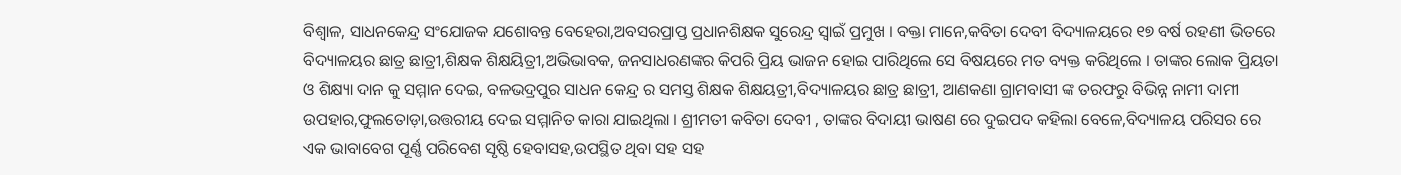ବିଶ୍ଵାଳ, ସାଧନକେନ୍ଦ୍ର ସଂଯୋଜକ ଯଶୋବନ୍ତ ବେହେରା,ଅବସରପ୍ରାପ୍ତ ପ୍ରଧାନଶିକ୍ଷକ ସୁରେନ୍ଦ୍ର ସ୍ବାଇଁ ପ୍ରମୁଖ । ବକ୍ତା ମାନେ,କବିତା ଦେବୀ ବିଦ୍ୟାଳୟରେ ୧୭ ବର୍ଷ ରହଣୀ ଭିତରେ ବିଦ୍ୟାଳୟର ଛାତ୍ର ଛାତ୍ରୀ,ଶିକ୍ଷକ ଶିକ୍ଷୟିତ୍ରୀ,ଅଭିଭାବକ, ଜନସାଧରଣଙ୍କର କିପରି ପ୍ରିୟ ଭାଜନ ହୋଇ ପାରିଥିଲେ ସେ ବିଷୟରେ ମତ ବ୍ୟକ୍ତ କରିଥିଲେ । ତାଙ୍କର ଲୋକ ପ୍ରିୟତା ଓ ଶିକ୍ଷ୍ୟା ଦାନ କୁ ସମ୍ମାନ ଦେଇ, ବଳଭଦ୍ରପୁର ସାଧନ କେନ୍ଦ୍ର ର ସମସ୍ତ ଶିକ୍ଷକ ଶିକ୍ଷୟତ୍ରୀ,ବିଦ୍ୟାଳୟର ଛାତ୍ର ଛାତ୍ରୀ, ଆଣକଣା ଗ୍ରାମବାସୀ ଙ୍କ ତରଫରୁ ବିଭିନ୍ନ ନାମୀ ଦାମୀ ଉପହାର,ଫୁଲତୋଡ଼ା,ଉତ୍ତରୀୟ ଦେଇ ସମ୍ମାନିତ କାରା ଯାଇଥିଲା । ଶ୍ରୀମତୀ କବିତା ଦେବୀ , ତାଙ୍କର ବିଦାୟୀ ଭାଷଣ ରେ ଦୁଇପଦ କହିଲା ବେଳେ,ବିଦ୍ୟାଳୟ ପରିସର ରେ ଏକ ଭାବାବେଗ ପୂର୍ଣ୍ଣ ପରିବେଶ ସୃଷ୍ଠି ହେବାସହ,ଉପସ୍ଥିତ ଥିବା ସହ ସହ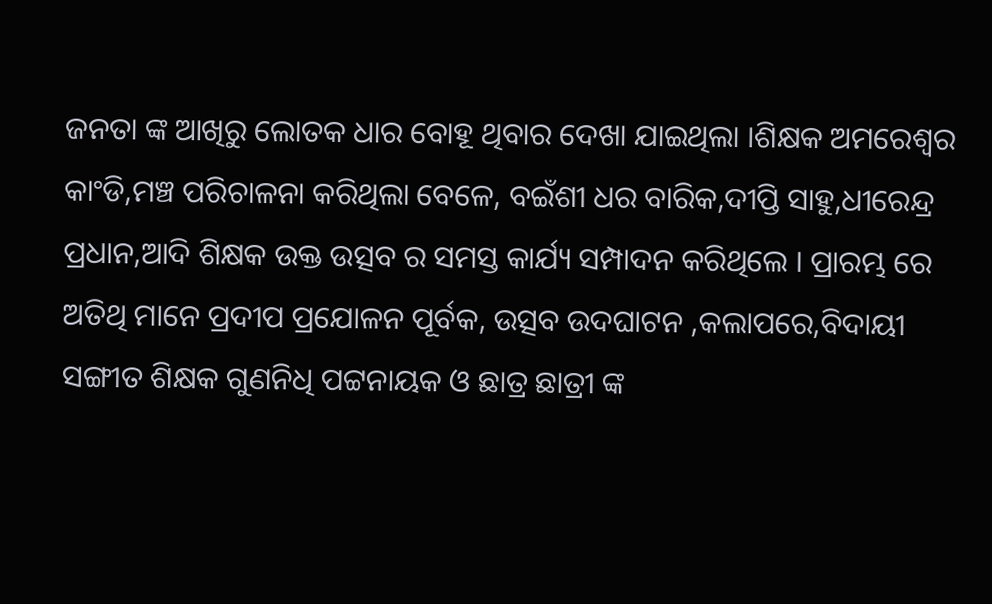ଜନତା ଙ୍କ ଆଖିରୁ ଲୋତକ ଧାର ବୋହୂ ଥିବାର ଦେଖା ଯାଇଥିଲା ।ଶିକ୍ଷକ ଅମରେଶ୍ୱର କାଂଡି,ମଞ୍ଚ ପରିଚାଳନା କରିଥିଲା ବେଳେ, ବଇଁଶୀ ଧର ବାରିକ,ଦୀପ୍ତି ସାହୁ,ଧୀରେନ୍ଦ୍ର ପ୍ରଧାନ,ଆଦି ଶିକ୍ଷକ ଉକ୍ତ ଉତ୍ସବ ର ସମସ୍ତ କାର୍ଯ୍ୟ ସମ୍ପାଦନ କରିଥିଲେ । ପ୍ରାରମ୍ଭ ରେ ଅତିଥି ମାନେ ପ୍ରଦୀପ ପ୍ରଯୋଳନ ପୂର୍ବକ, ଉତ୍ସବ ଉଦଘାଟନ ,କଲାପରେ,ବିଦାୟୀ ସଙ୍ଗୀତ ଶିକ୍ଷକ ଗୁଣନିଧି ପଟ୍ଟନାୟକ ଓ ଛାତ୍ର ଛାତ୍ରୀ ଙ୍କ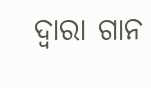ଦ୍ଵାରା ଗାନ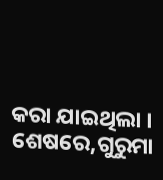କରା ଯାଇଥିଲା । ଶେଷରେ,ଗୁରୁମା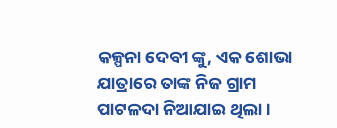କଳ୍ପନା ଦେବୀ ଙ୍କୁ, ଏକ ଶୋଭା ଯାତ୍ରାରେ ତାଙ୍କ ନିଜ ଗ୍ରାମ ପାଟଳଦା ନିଆଯାଇ ଥିଲା ।